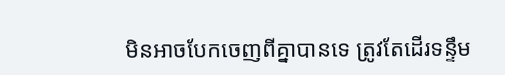មិនអាចបែកចេញពីគ្នាបានទេ ត្រូវតែដើរទន្ទឹម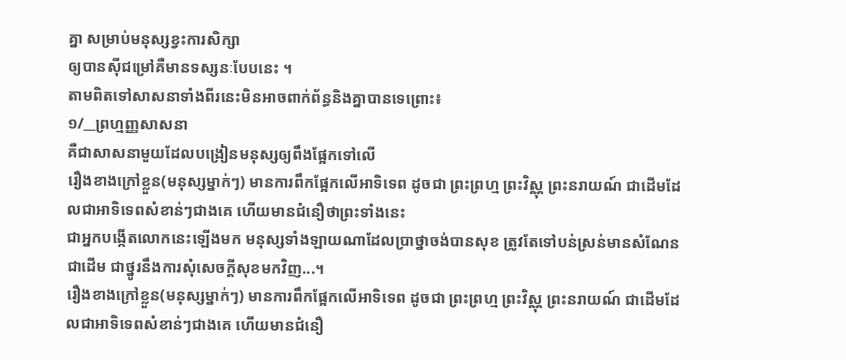គ្នា សម្រាប់មនុស្សខ្វះការសិក្សា
ឲ្យបានស៊ីជម្រៅគឺមានទស្សនៈបែបនេះ ។
តាមពិតទៅសាសនាទាំងពីរនេះមិនអាចពាក់ព័ន្ធនិងគ្នាបានទេព្រោះ៖
១/__ព្រហ្មញ្ញសាសនា
គឺជាសាសនាមួយដែលបង្រៀនមនុស្សឲ្យពឹងផ្អែកទៅលើ
រឿងខាងក្រៅខ្លួន(មនុស្សម្នាក់ៗ) មានការពឹកផ្អែកលើអាទិទេព ដូចជា ព្រះព្រហ្ម ព្រះវិស្ណុ ព្រះនរាយណ៍ ជាដើមដែលជាអាទិទេពសំខាន់ៗជាងគេ ហើយមានជំនឿថាព្រះទាំងនេះ
ជាអ្នកបង្កើតលោកនេះឡើងមក មនុស្សទាំងឡាយណាដែលប្រាថ្នាចង់បានសុខ ត្រូវតែទៅបន់ស្រន់មានសំណែន ជាដើម ជាថ្នូរនឹងការសុំសេចក្តីសុខមកវិញ...។
រឿងខាងក្រៅខ្លួន(មនុស្សម្នាក់ៗ) មានការពឹកផ្អែកលើអាទិទេព ដូចជា ព្រះព្រហ្ម ព្រះវិស្ណុ ព្រះនរាយណ៍ ជាដើមដែលជាអាទិទេពសំខាន់ៗជាងគេ ហើយមានជំនឿ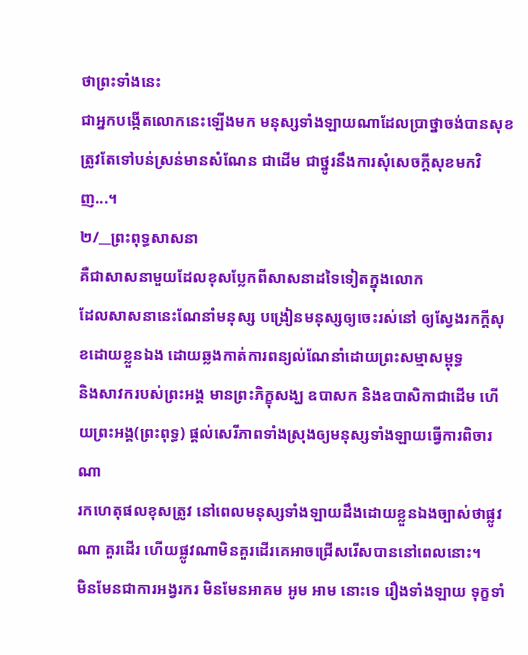ថាព្រះទាំងនេះ
ជាអ្នកបង្កើតលោកនេះឡើងមក មនុស្សទាំងឡាយណាដែលប្រាថ្នាចង់បានសុខ ត្រូវតែទៅបន់ស្រន់មានសំណែន ជាដើម ជាថ្នូរនឹងការសុំសេចក្តីសុខមកវិញ...។
២/__ព្រះពុទ្ធសាសនា
គឺជាសាសនាមួយដែលខុសប្លែកពីសាសនាដទៃទៀតក្នុងលោក
ដែលសាសនានេះណែនាំមនុស្ស បង្រៀនមនុស្សឲ្យចេះរស់នៅ ឲ្យស្វែងរកក្តីសុខដោយខ្លួនឯង ដោយឆ្លងកាត់ការពន្យល់ណែនាំដោយព្រះសម្មាសម្ពុទ្ធ
និងសាវករបស់ព្រះអង្គ មានព្រះភិក្ខុសង្ឃ ឧបាសក និងឧបាសិកាជាដើម ហើយព្រះអង្គ(ព្រះពុទ្ធ) ផ្តល់សេរីភាពទាំងស្រុងឲ្យមនុស្សទាំងឡាយធ្វើការពិចារណា
រកហេតុផលខុសត្រូវ នៅពេលមនុស្សទាំងឡាយដឹងដោយខ្លួនឯងច្បាស់ថាផ្លូវណា គួរដើរ ហើយផ្លូវណាមិនគួរដើរគេអាចជ្រើសរើសបាននៅពេលនោះ។
មិនមែនជាការអង្វរករ មិនមែនអាគម អូម អាម នោះទេ រឿងទាំងឡាយ ទុក្ខទាំ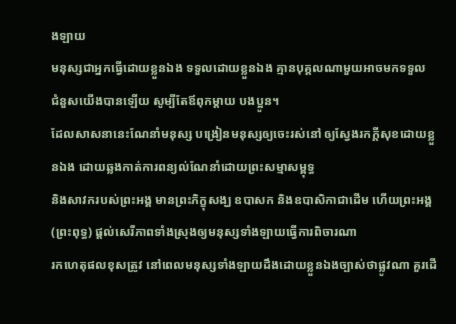ងឡាយ
មនុស្សជាអ្នកធ្វើដោយខ្លួនឯង ទទួលដោយខ្លួនឯង គ្មានបុគ្គលណាមួយអាចមកទទួល
ជំនួសយើងបានឡើយ សូម្បីតែឪពុកម្តាយ បងប្អូន។
ដែលសាសនានេះណែនាំមនុស្ស បង្រៀនមនុស្សឲ្យចេះរស់នៅ ឲ្យស្វែងរកក្តីសុខដោយខ្លួនឯង ដោយឆ្លងកាត់ការពន្យល់ណែនាំដោយព្រះសម្មាសម្ពុទ្ធ
និងសាវករបស់ព្រះអង្គ មានព្រះភិក្ខុសង្ឃ ឧបាសក និងឧបាសិកាជាដើម ហើយព្រះអង្គ(ព្រះពុទ្ធ) ផ្តល់សេរីភាពទាំងស្រុងឲ្យមនុស្សទាំងឡាយធ្វើការពិចារណា
រកហេតុផលខុសត្រូវ នៅពេលមនុស្សទាំងឡាយដឹងដោយខ្លួនឯងច្បាស់ថាផ្លូវណា គួរដើ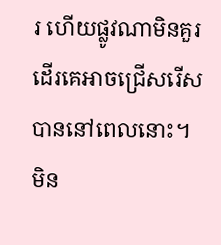រ ហើយផ្លូវណាមិនគួរដើរគេអាចជ្រើសរើសបាននៅពេលនោះ។
មិន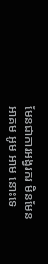មែនជាការអង្វរករ មិនមែនអាគម អូម អាម នោះទេ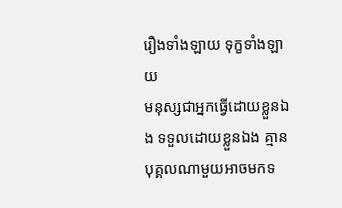រឿងទាំងឡាយ ទុក្ខទាំងឡាយ
មនុស្សជាអ្នកធ្វើដោយខ្លួនឯង ទទួលដោយខ្លួនឯង គ្មានបុគ្គលណាមួយអាចមកទ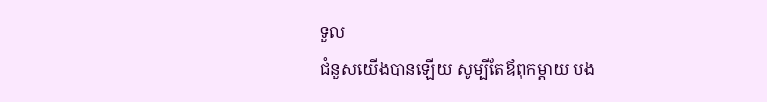ទួល
ជំនួសយើងបានឡើយ សូម្បីតែឪពុកម្តាយ បង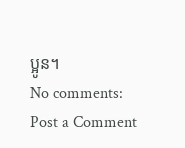ប្អូន។
No comments:
Post a Comment